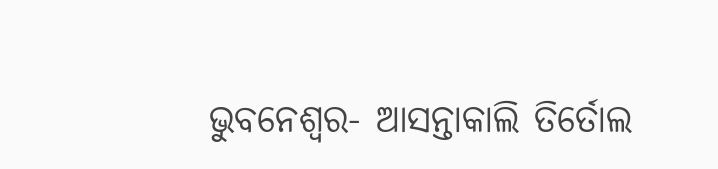ଭୁବନେଶ୍ୱର- ଆସନ୍ତାକାଲି ତିର୍ତୋଲ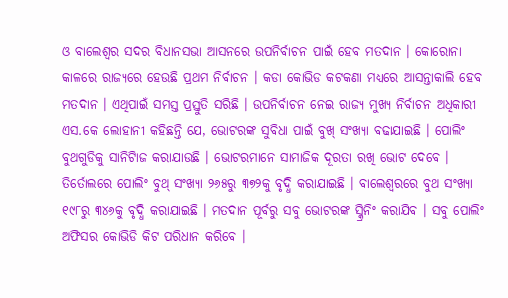ଓ ବାଲେଶ୍ୱର ସଦର ବିଧାନସଭା ଆସନରେ ଉପନିର୍ବାଚନ ପାଇଁ ହେବ ମତଦାନ । କୋରୋନା କାଳରେ ରାଜ୍ୟରେ ହେଉଛି ପ୍ରଥମ ନିର୍ବାଚନ । କଡା କୋଭିଡ କଟକଣା ମଧ୍ୟରେ ଆସନ୍ତାକାଲି ହେବ ମତଦାନ । ଏଥିପାଇଁ ସମସ୍ତ ପ୍ରସ୍ତୁତି ସରିଛି । ଉପନିର୍ବାଚନ ନେଇ ରାଜ୍ୟ ମୁଖ୍ୟ ନିର୍ବାଚନ ଅଧିକାରୀ ଏସ.କେ ଲୋହାନୀ କହିଛନ୍ତି ଯେ, ଭୋଟରଙ୍କ ସୁବିଧା ପାଇଁ ବୁଖ୍ ସଂଖ୍ୟା ବଢାଯାଇଛି । ପୋଲିଂ ବୁଥଗୁଡିକୁ ସାନିଟାିଜ କରାଯାଉଛି । ଭୋଟରମାନେ ସାମାଜିକ ଦୂରତା ରଖି ଭୋଟ ଦେବେ ।
ତିର୍ତୋଲରେ ପୋଲିଂ ବୁଥ୍ ସଂଖ୍ୟା ୨୬୫ରୁ ୩୭୨କୁ ବୃଦ୍ଧି କରାଯାଇଛି । ବାଲେଶ୍ୱରରେ ବୁଥ ସଂଖ୍ୟା ୧୯୮ରୁ ୩୪୬କୁ ବୃଦ୍ଧି କରାଯାଇଛି । ମତଦାନ ପୂର୍ବରୁ ସବୁ ଭୋଟରଙ୍କ ସ୍କ୍ରିନିଂ କରାଯିବ । ସବୁ ପୋଲିଂ ଅଫିସର କୋଭିଡି କିଟ ପରିଧାନ କରିବେ ।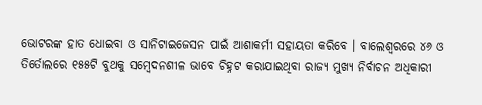ଭୋଟରଙ୍କ ହାତ ଧୋଇବା ଓ ସାନିଟାଇଜେସନ ପାଇଁ ଆଶାକର୍ମୀ ସହାୟତା କରିବେ । ବାଲେଶ୍ୱରରେ ୪୬ ଓ ତିର୍ତୋଲରେ ୧୫୫ଟି ବୁଥକୁ ସମ୍ବେଦନଶୀଳ ଭାବେ ଚିହ୍ନଟ କରାଯାଇଥିବା ରାଜ୍ୟ ମୁଖ୍ୟ ନିର୍ବାଚନ ଅଧିକାରୀ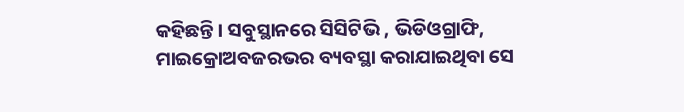କହିଛନ୍ତି । ସବୁସ୍ଥାନରେ ସିସିଟିଭି , ଭିଡିଓଗ୍ରାଫି, ମାଇକ୍ରୋଅବଜରଭର ବ୍ୟବସ୍ଥା କରାଯାଇଥିବା ସେ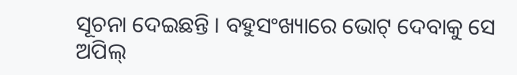ସୂଚନା ଦେଇଛନ୍ତି । ବହୁସଂଖ୍ୟାରେ ଭୋଟ୍ ଦେବାକୁ ସେ ଅପିଲ୍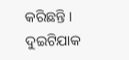କରିଛନ୍ତି ।
ଦୁଇଟିଯାକ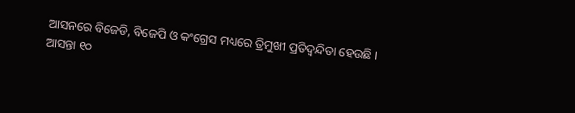ଆସନରେ ବିଜେଡି, ବିଜେପି ଓ କଂଗ୍ରେସ ମଧ୍ୟରେ ତ୍ରିମୁଖୀ ପ୍ରତିଦ୍ୱନ୍ଦିତା ହେଉଛି । ଆସନ୍ତା ୧୦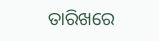ତାରିଖରେ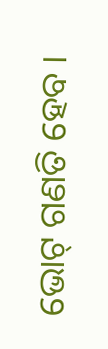ଭୋଟ୍ ଗଣତି ହେବ ।